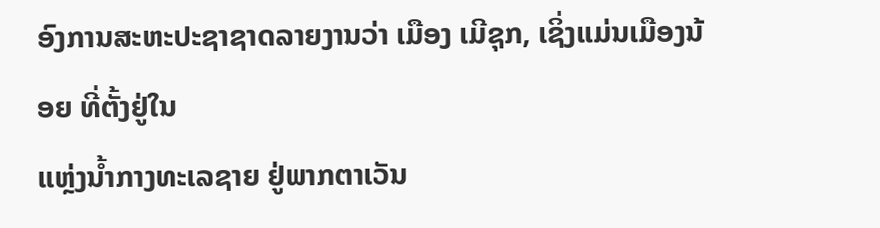ອົງການສະຫະປະຊາຊາດລາຍງານວ່າ ເມືອງ ເມີຊຸກ, ເຊິ່ງແມ່ນເມືອງນ້ອຍ ທີ່ຕັ້ງຢູ່ໃນ
ແຫຼ່ງນ້ຳກາງທະເລຊາຍ ຢູ່ພາກຕາເວັນ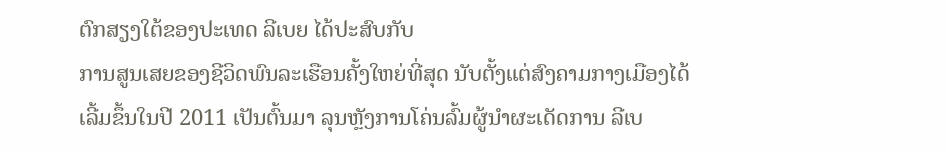ຕົກສຽງໃຕ້ຂອງປະເທດ ລີເບຍ ໄດ້ປະສົບກັບ
ການສູນເສຍຂອງຊີວິດພົນລະເຮືອນຄັ້ງໃຫຍ່ທີ່ສຸດ ນັບຕັ້ງແຕ່ສົງຄາມກາງເມືອງໄດ້
ເລີ້ມຂຶ້ນໃນປີ 2011 ເປັນຕົ້ນມາ ລຸນຫຼັງການໂຄ່ນລົ້ມຜູ້ນຳຜະເດັດການ ລີເບ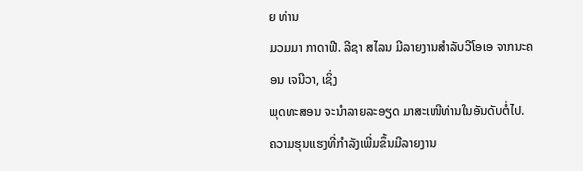ຍ ທ່ານ
ມວມມາ ກາດາຟີ. ລີຊາ ສໄລນ ມີລາຍງານສຳລັບວີໂອເອ ຈາກນະຄອນ ເຈນີວາ, ເຊິ່ງ
ພຸດທະສອນ ຈະນຳລາຍລະອຽດ ມາສະເໜີທ່ານໃນອັນດັບຕໍ່ໄປ.
ຄວາມຮຸນແຮງທີ່ກຳລັງເພີ່ມຂຶ້ນມີລາຍງານ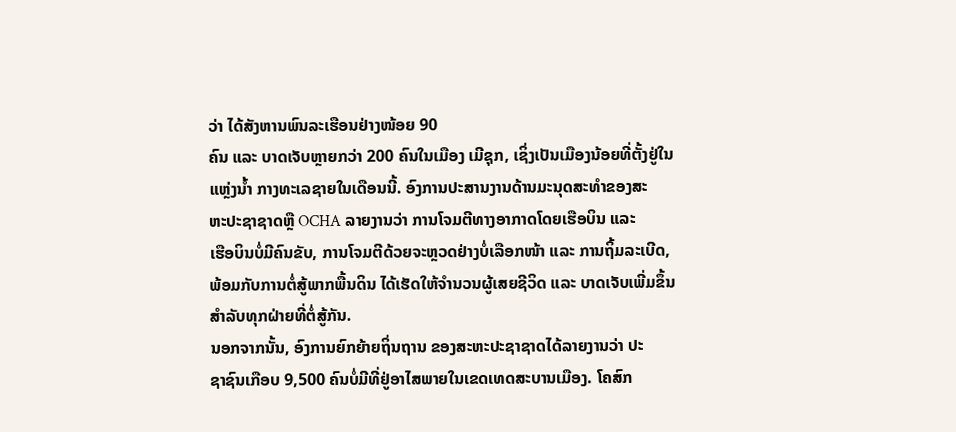ວ່າ ໄດ້ສັງຫານພົນລະເຮືອນຢ່າງໜ້ອຍ 90
ຄົນ ແລະ ບາດເຈັບຫຼາຍກວ່າ 200 ຄົນໃນເມືອງ ເມີຊຸກ, ເຊິ່ງເປັນເມືອງນ້ອຍທີ່ຕັ້ງຢູ່ໃນ
ແຫຼ່ງນ້ຳ ກາງທະເລຊາຍໃນເດືອນນີ້. ອົງການປະສານງານດ້ານມະນຸດສະທຳຂອງສະ
ຫະປະຊາຊາດຫຼື OCHA ລາຍງານວ່າ ການໂຈມຕີທາງອາກາດໂດຍເຮືອບິນ ແລະ
ເຮືອບິນບໍ່ມີຄົນຂັບ, ການໂຈມຕີດ້ວຍຈະຫຼວດຢ່າງບໍ່ເລືອກໜ້າ ແລະ ການຖິ້ມລະເບີດ,
ພ້ອມກັບການຕໍ່ສູ້ພາກພື້ນດິນ ໄດ້ເຮັດໃຫ້ຈຳນວນຜູ້ເສຍຊີວິດ ແລະ ບາດເຈັບເພີ່ມຂຶ້ນ
ສຳລັບທຸກຝ່າຍທີ່ຕໍ່ສູ້ກັນ.
ນອກຈາກນັ້ນ, ອົງການຍົກຍ້າຍຖິ່ນຖານ ຂອງສະຫະປະຊາຊາດໄດ້ລາຍງານວ່າ ປະ
ຊາຊົນເກືອບ 9,500 ຄົນບໍ່ມີທີ່ຢູ່ອາໄສພາຍໃນເຂດເທດສະບານເມືອງ. ໂຄສົກ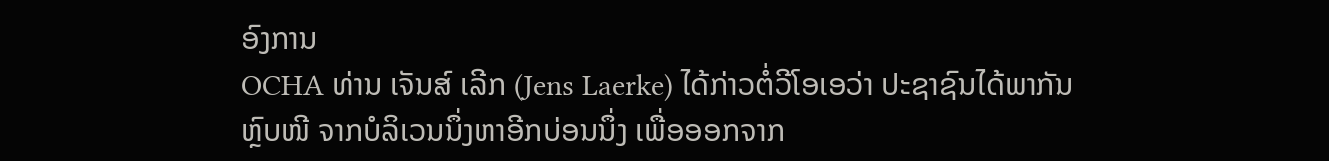ອົງການ
OCHA ທ່ານ ເຈັນສ໌ ເລີກ (Jens Laerke) ໄດ້ກ່າວຕໍ່ວີໂອເອວ່າ ປະຊາຊົນໄດ້ພາກັນ
ຫຼົບໜີ ຈາກບໍລິເວນນຶ່ງຫາອີກບ່ອນນຶ່ງ ເພື່ອອອກຈາກ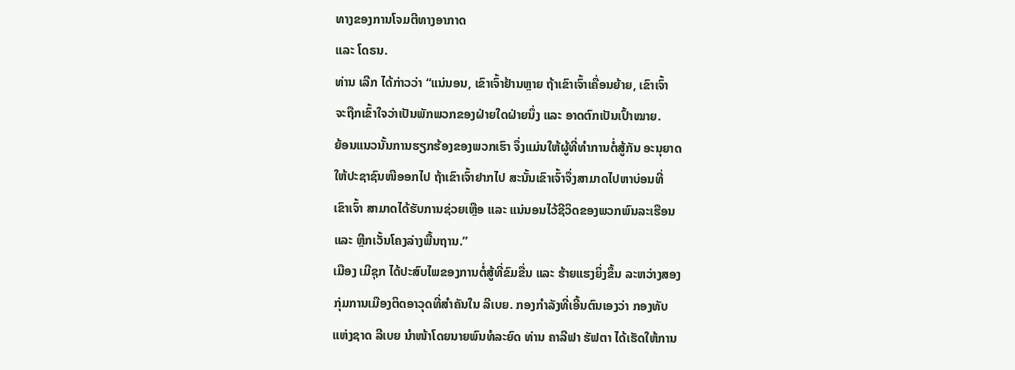ທາງຂອງການໂຈມຕີທາງອາກາດ
ແລະ ໂດຣນ.
ທ່ານ ເລີກ ໄດ້ກ່າວວ່າ “ແນ່ນອນ, ເຂົາເຈົ້າຢ້ານຫຼາຍ ຖ້າເຂົາເຈົ້າເຄື່ອນຍ້າຍ, ເຂົາເຈົ້າ
ຈະຖືກເຂົ້າໃຈວ່າເປັນພັກພວກຂອງຝ່າຍໃດຝ່າຍນຶ່ງ ແລະ ອາດຕົກເປັນເປົ້າໝາຍ.
ຍ້ອນແນວນັ້ນການຮຽກຮ້ອງຂອງພວກເຮົາ ຈຶ່ງແມ່ນໃຫ້ຜູ້ທີ່ທຳການຕໍ່ສູ້ກັນ ອະນຸຍາດ
ໃຫ້ປະຊາຊົນໜີອອກໄປ ຖ້າເຂົາເຈົ້າຢາກໄປ ສະນັ້ນເຂົາເຈົ້າຈຶ່ງສາມາດໄປຫາບ່ອນທີ່
ເຂົາເຈົ້າ ສາມາດໄດ້ຮັບການຊ່ວຍເຫຼືອ ແລະ ແນ່ນອນໄວ້ຊີວິດຂອງພວກພົນລະເຮືອນ
ແລະ ຫຼີກເວັ້ນໂຄງລ່າງພື້ນຖານ.”
ເມືອງ ເມີຊຸກ ໄດ້ປະສົບໄພຂອງການຕໍ່ສູ້ທີ່ຂົມຂື່ນ ແລະ ຮ້າຍແຮງຍິ່ງຂຶ້ນ ລະຫວ່າງສອງ
ກຸ່ມການເມືອງຕິດອາວຸດທີ່ສຳຄັນໃນ ລີເບຍ. ກອງກຳລັງທີ່ເອີ້ນຕົນເອງວ່າ ກອງທັບ
ແຫ່ງຊາດ ລີເບຍ ນຳໜ້າໂດຍນາຍພົນທໍລະຍົດ ທ່ານ ຄາລີຟາ ຮັຟຕາ ໄດ້ເຮັດໃຫ້ການ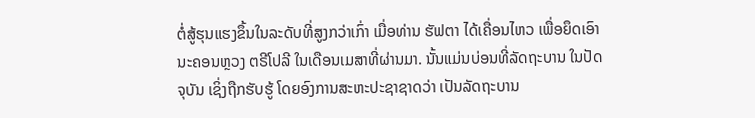ຕໍ່ສູ້ຮຸນແຮງຂຶ້ນໃນລະດັບທີ່ສູງກວ່າເກົ່າ ເມື່ອທ່ານ ຮັຟຕາ ໄດ້ເຄື່ອນໄຫວ ເພື່ອຍຶດເອົາ
ນະຄອນຫຼວງ ຕຣີໂປລີ ໃນເດືອນເມສາທີ່ຜ່ານມາ. ນັ້ນແມ່ນບ່ອນທີ່ລັດຖະບານ ໃນປັດ
ຈຸບັນ ເຊິ່ງຖືກຮັບຮູ້ ໂດຍອົງການສະຫະປະຊາຊາດວ່າ ເປັນລັດຖະບານ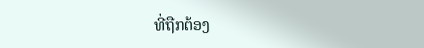ທີ່ຖືກຕ້ອງ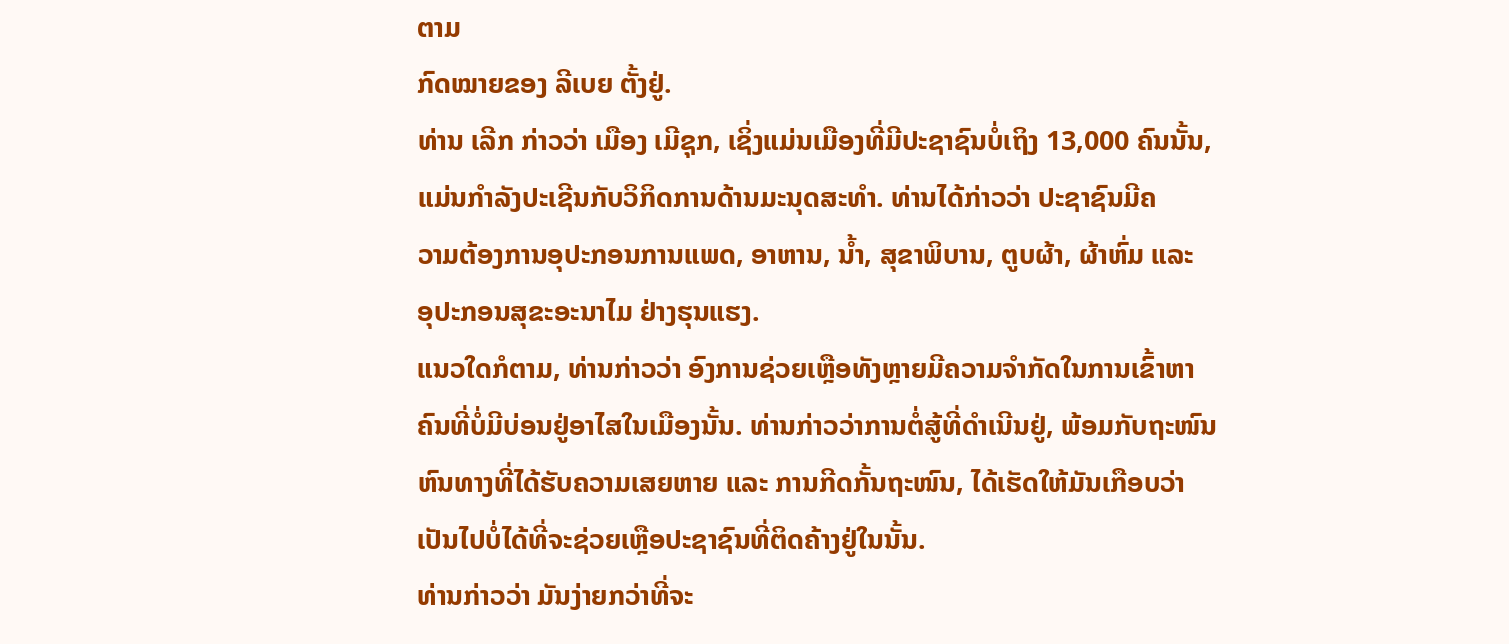ຕາມ
ກົດໝາຍຂອງ ລີເບຍ ຕັ້ງຢູ່.
ທ່ານ ເລີກ ກ່າວວ່າ ເມືອງ ເມີຊຸກ, ເຊິ່ງແມ່ນເມືອງທີ່ມີປະຊາຊົນບໍ່ເຖິງ 13,000 ຄົນນັ້ນ,
ແມ່ນກຳລັງປະເຊີນກັບວິກິດການດ້ານມະນຸດສະທຳ. ທ່ານໄດ້ກ່າວວ່າ ປະຊາຊົນມີຄ
ວາມຕ້ອງການອຸປະກອນການແພດ, ອາຫານ, ນ້ຳ, ສຸຂາພິບານ, ຕູບຜ້າ, ຜ້າຫົ່ມ ແລະ
ອຸປະກອນສຸຂະອະນາໄມ ຢ່າງຮຸນແຮງ.
ແນວໃດກໍຕາມ, ທ່ານກ່າວວ່າ ອົງການຊ່ວຍເຫຼືອທັງຫຼາຍມີຄວາມຈຳກັດໃນການເຂົ້າຫາ
ຄົນທີ່ບໍ່ມີບ່ອນຢູ່ອາໄສໃນເມືອງນັ້ນ. ທ່ານກ່າວວ່າການຕໍ່ສູ້ທີ່ດຳເນີນຢູ່, ພ້ອມກັບຖະໜົນ
ຫົນທາງທີ່ໄດ້ຮັບຄວາມເສຍຫາຍ ແລະ ການກີດກັ້ນຖະໜົນ, ໄດ້ເຮັດໃຫ້ມັນເກືອບວ່າ
ເປັນໄປບໍ່ໄດ້ທີ່ຈະຊ່ວຍເຫຼືອປະຊາຊົນທີ່ຕິດຄ້າງຢູ່ໃນນັ້ນ.
ທ່ານກ່າວວ່າ ມັນງ່າຍກວ່າທີ່ຈະ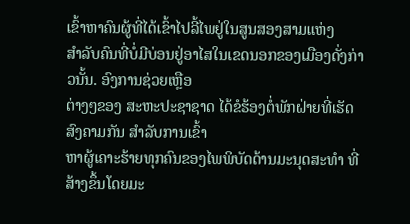ເຂົ້າຫາຄົນຜູ້ທີ່ໄດ້ເຂົ້າໄປລີ້ໄພຢູ່ໃນສູນສອງສາມແຫ່ງ
ສຳລັບຄົນທີ່ບໍ່ມີບ່ອນຢູ່ອາໄສໃນເຂດນອກຂອງເມືອງດັ່ງກ່າວນັ້ນ. ອົງການຊ່ວຍເຫຼືອ
ຕ່າງໆຂອງ ສະຫະປະຊາຊາດ ໄດ້ຂໍຮ້ອງຕໍ່ພັກຝ່າຍທີ່ເຮັດ ສົງຄາມກັນ ສຳລັບການເຂົ້າ
ຫາຜູ້ເຄາະຮ້າຍທຸກຄົນຂອງໄພພິບັດດ້ານມະນຸດສະທຳ ທີ່ສ້າງຂຶ້ນໂດຍມະ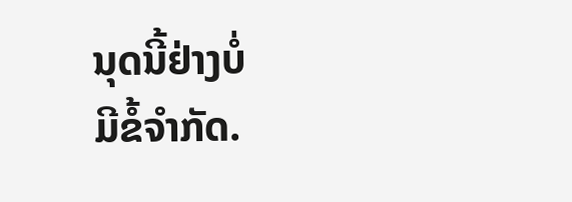ນຸດນີ້ຢ່າງບໍ່
ມີຂໍ້ຈຳກັດ.